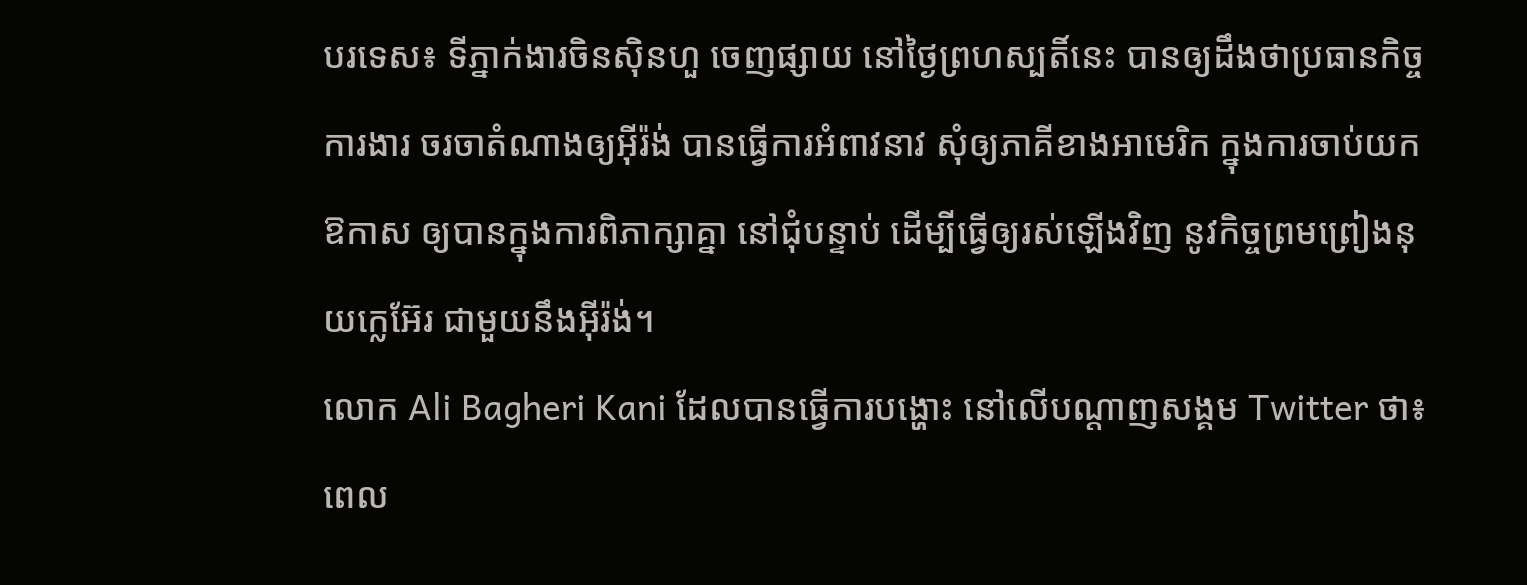បរទេស៖ ទីភ្នាក់ងារចិនស៊ិនហួ ចេញផ្សាយ នៅថ្ងៃព្រហស្បតិ៍នេះ បានឲ្យដឹងថាប្រធានកិច្ចការងារ ចរចាតំណាងឲ្យអ៊ីរ៉ង់ បានធ្វើការអំពាវនាវ សុំឲ្យភាគីខាងអាមេរិក ក្នុងការចាប់យកឱកាស ឲ្យបានក្នុងការពិភាក្សាគ្នា នៅជុំបន្ទាប់ ដើម្បីធ្វើឲ្យរស់ឡើងវិញ នូវកិច្ចព្រមព្រៀងនុយក្លេអ៊ែរ ជាមួយនឹងអ៊ីរ៉ង់។
លោក Ali Bagheri Kani ដែលបានធ្វើការបង្ហោះ នៅលើបណ្តាញសង្គម Twitter ថា៖ពេល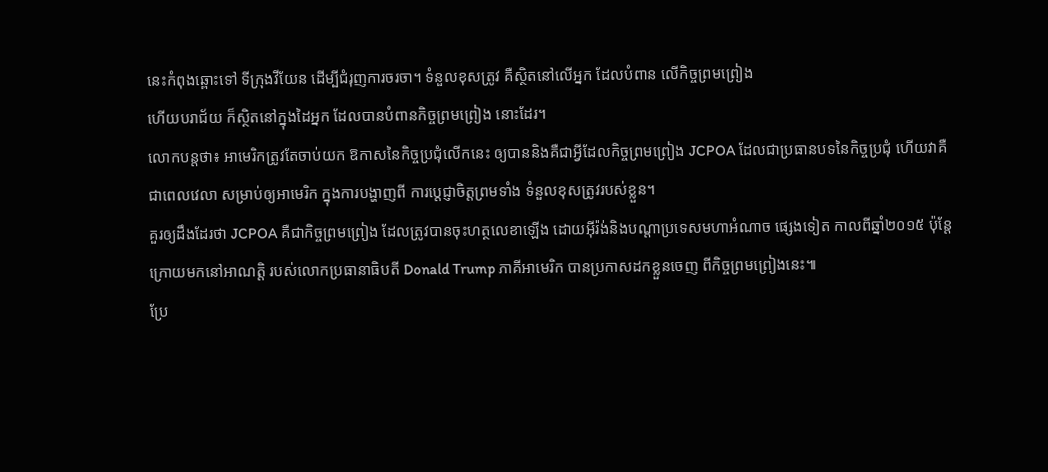នេះកំពុងឆ្ពោះទៅ ទីក្រុងវីយែន ដើម្បីជំរុញការចរចា។ ទំនួលខុសត្រូវ គឺស្ថិតនៅលើអ្នក ដែលបំពាន លើកិច្ចព្រមព្រៀង
ហើយបរាជ័យ ក៏ស្ថិតនៅក្នុងដៃអ្នក ដែលបានបំពានកិច្ចព្រមព្រៀង នោះដែរ។
លោកបន្តថា៖ អាមេរិកត្រូវតែចាប់យក ឱកាសនៃកិច្ចប្រជុំលើកនេះ ឲ្យបាននិងគឺជាអ្វីដែលកិច្ចព្រមព្រៀង JCPOA ដែលជាប្រធានបទនៃកិច្ចប្រជុំ ហើយវាគឺជាពេលវេលា សម្រាប់ឲ្យអាមេរិក ក្នុងការបង្ហាញពី ការប្តេជ្ញាចិត្តព្រមទាំង ទំនួលខុសត្រូវរបស់ខ្លួន។
គួរឲ្យដឹងដែរថា JCPOA គឺជាកិច្ចព្រមព្រៀង ដែលត្រូវបានចុះហត្ថលេខាឡើង ដោយអ៊ីរ៉ង់និងបណ្តាប្រទេសមហាអំណាច ផ្សេងទៀត កាលពីឆ្នាំ២០១៥ ប៉ុន្តែក្រោយមកនៅអាណត្តិ របស់លោកប្រធានាធិបតី Donald Trump ភាគីអាមេរិក បានប្រកាសដកខ្លួនចេញ ពីកិច្ចព្រមព្រៀងនេះ៕
ប្រែ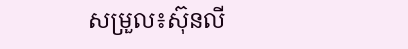សម្រួល៖ស៊ុនលី